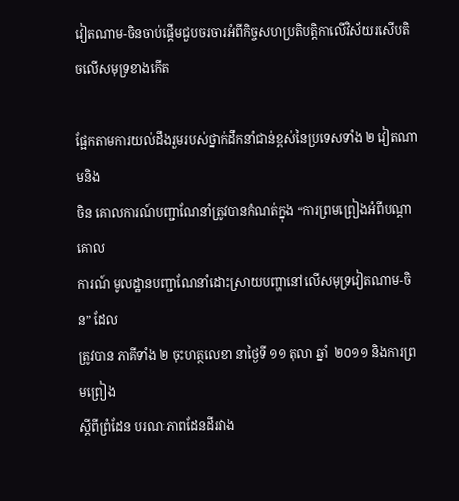វៀតណាម-ចិនចាប់ផ្តើមជួបចរចារអំពីកិច្ចសហប្រតិបត្តិកាលើវិស័យរសើបតិចលើសមុទ្រខាងកើត

ផ្អែកតាមការយល់ដឹងរួមរបស់ថ្នាក់ដឹកនាំជាន់ខ្ពស់នៃប្រទេសទាំង ២ វៀតណាមនិង
ចិន គោលការណ៍បញ្ជាណែនាំត្រូវបានកំណត់ក្នុង “ការព្រមព្រៀងអំពីបណ្ដាគោល
ការណ៍ មូលដ្ឋានបញ្ជាណែនាំដោះស្រាយបញ្ហានៅលើសមុទ្រវៀតណាម-ចិន” ដែល
ត្រូវបាន ភាគីទាំង ២ ចុះហត្ថលេខា នាថ្ងៃទី ១១ តុលា ឆ្នាំ  ២០១១ និងការព្រមព្រៀង
ស្តីពីព្រំដែន បរណៈភាពដែនដីរវាង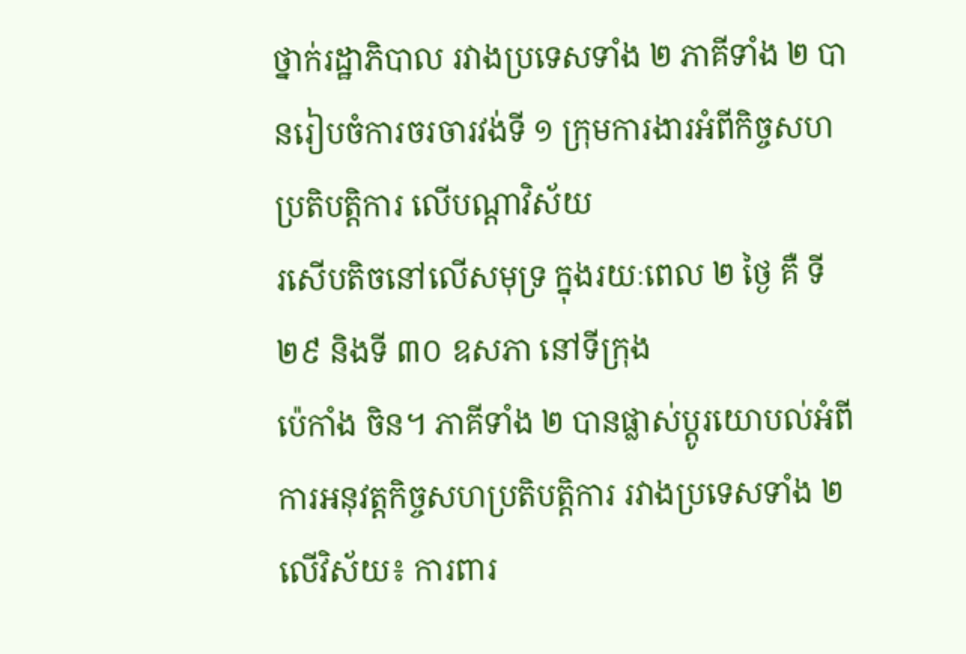ថ្នាក់រដ្ឋាភិបាល រវាងប្រទេសទាំង ២ ភាគីទាំង ២ បានរៀបចំការចរចារវង់ទី ១ ក្រុមការងារអំពីកិច្ចសហប្រតិបត្តិការ លើបណ្ដាវិស័យ
រសើបតិចនៅលើសមុទ្រ ក្នុងរយៈពេល ២ ថ្ងៃ គឺ ទី ២៩ និងទី ៣០ ឧសភា នៅទីក្រុង
ប៉េកាំង ចិន។ ភាគីទាំង ២ បានផ្លាស់ប្តូរយោបល់អំពីការអនុវត្តកិច្ចសហប្រតិបត្តិការ រវាងប្រទេសទាំង ២ លើវិស័យ៖ ការពារ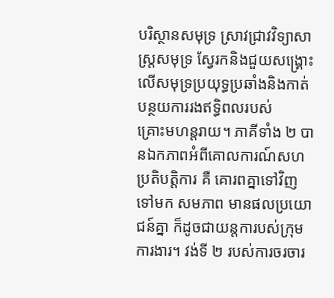បរិស្ថានសមុទ្រ ស្រាវជ្រាវវិទ្យាសាស្ត្រសមុទ្រ ស្វែរកនិងជួយសង្គ្រោះលើសមុទ្រប្រយុទ្ធប្រឆាំងនិងកាត់បន្ថយការរងឥទ្ធិពលរបស់
គ្រោះមហន្តរាយ។ ភាគីទាំង ២ បានឯកភាពអំពីគោលការណ៍សហប្រតិបត្តិការ គឺ គោរពគ្នាទៅវិញទៅមក សមភាព មានផលប្រយោជន៍គ្នា ក៏ដូចជាយន្តការបស់ក្រុម
ការងារ។ វង់ទី ២ របស់ការចរចារ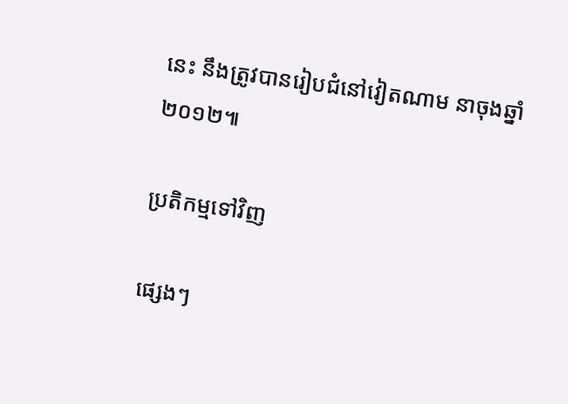នេះ នឹងត្រូវបានរៀបជំនៅវៀតណាម នាចុងឆ្នាំ
២០១២៕

ប្រតិកម្មទៅវិញ

ផ្សេងៗ